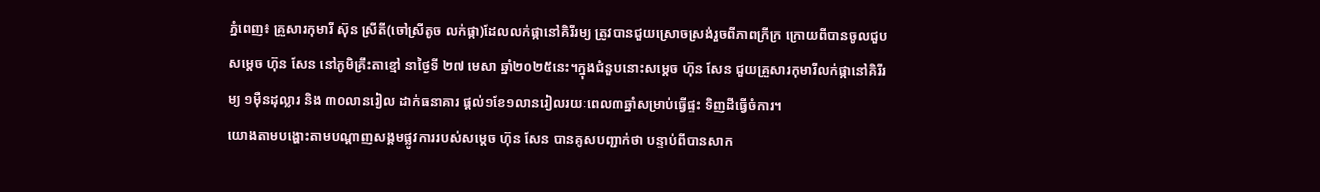ភ្នំពេញ៖ គ្រួសារកុមារី ស៊ុន ស្រីតី(ចៅស្រីតូច លក់ផ្កា)ដែលលក់ផ្កានៅគិរីរម្យ ត្រូវបានជួយស្រោចស្រង់រួចពីភាពក្រីក្រ ក្រោយពីបានចូលជួបសម្តេច ហ៊ុន សែន នៅភូមិគ្រឹះតាខ្មៅ នាថ្ងៃទី ២៧ មេសា ឆ្នាំ២០២៥នេះ។ក្នុងជំនួបនោះសម្តេច ហ៊ុន សែន ជួយគ្រួសារកុមារីលក់ផ្កានៅគិរីរម្យ ១ម៉ឺនដុល្លារ និង ៣០លានរៀល ដាក់ធនាគារ ផ្តល់១ខែ១លានរៀលរយៈពេល៣ឆ្នាំសម្រាប់ធ្វើផ្ទះ ទិញដីធ្វើចំការ។
យោងតាមបង្ហោះតាមបណ្តាញសង្គមផ្លូវការរបស់សម្តេច ហ៊ុន សែន បានគូសបញ្ជាក់ថា បន្ទាប់ពីបានសាក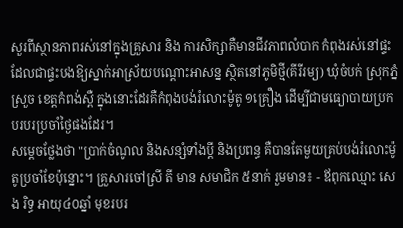សួរពីស្ថានភាពរស់នៅក្នុងគ្រួសារ និង ការសិក្សាគឺមានជីវភាពលំបាក កំពុងរស់នៅផ្ទះដែលជាផ្ទះបងឱ្យស្នាក់អាស្រ័យបណ្ដោះអាសន្ន ស្ថិតនៅភូមិថ្មី(គីរីរម្យ) ឃុំចំបក់ ស្រុកភ្នំស្រួច ខេត្តកំពង់ស្ពឺ ក្នុងនោះដែរគឺកំពុងបង់រំលោះម៉ូតូ ១គ្រឿង ដើម្បីជាមធ្យោបាយប្រកបរបរប្រចាំថ្ងៃផងដែរ។
សម្តេចថ្លែងថា "ប្រាក់ចំណូល និងសន្សំទាំងប្ដី និងប្រពន្ធ គឺបានតែមួយគ្រប់បង់រំលោះម៉ូតូប្រចាំខែប៉ុន្នោះ។ គ្រួសារចៅស្រី តី មាន សមាជិក ៥នាក់ រួមមាន៖ - ឪពុកឈ្មោះ សេង រិទ្ធ អាយុ៤០ឆ្នាំ មុខរបរ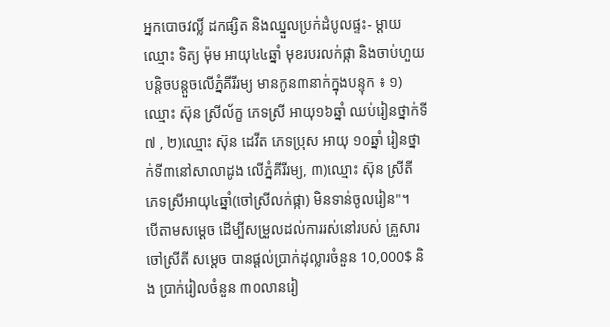អ្នកបោចវល្លិ៍ ដកផ្សិត និងឈ្នួលប្រក់ដំបូលផ្ទះ- ម្ដាយឈ្មោះ ទិត្យ ម៉ុម អាយុ៤៤ឆ្នាំ មុខរបរលក់ផ្កា និងចាប់ហួយបន្តិចបន្តួចលើភ្នំគីរីរម្យ មានកូន៣នាក់ក្នុងបន្ទុក ៖ ១)ឈ្មោះ ស៊ុន ស្រីល័ក្ខ ភេទស្រី អាយុ១៦ឆ្នាំ ឈប់រៀនថ្នាក់ទី៧ , ២)ឈ្មោះ ស៊ុន ដេវីត ភេទប្រុស អាយុ ១០ឆ្នាំ រៀនថ្នាក់ទី៣នៅសាលាដូង លើភ្នំគីរីរម្យ, ៣)ឈ្មោះ ស៊ុន ស្រីតី ភេទស្រីអាយុ៤ឆ្នាំ(ចៅស្រីលក់ផ្កា) មិនទាន់ចូលរៀន"។
បើតាមសម្តេច ដើម្បីសម្រួលដល់ការរស់នៅរបស់ គ្រួសារចៅស្រីតី សម្ដេច បានផ្ដល់ប្រាក់ដុល្លារចំនួន 10,000$ និង ប្រាក់រៀលចំនួន ៣០លានរៀ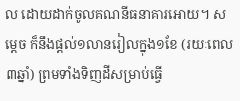ល ដោយដាក់ចូលគណនីធនាគារអោយ។ សម្ដេច ក៏នឹងផ្ដល់១លានរៀលក្នុង១ខែ (រយៈពេល៣ឆ្នាំ) ព្រមទាំងទិញដីសម្រាប់ធ្វើ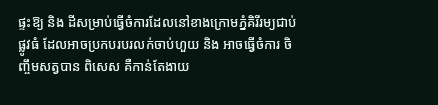ផ្ទះឱ្យ និង ដីសម្រាប់ធ្វើចំការដែលនៅខាងក្រោមភ្នំគិរីរម្យជាប់ផ្លូវធំ ដែលអាចប្រកបរបរលក់ចាប់ហួយ និង អាចធ្វើចំការ ចិញ្ចឹមសត្វបាន ពិសេស គឺកាន់តែងាយ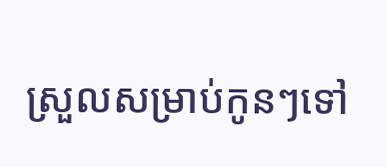ស្រួលសម្រាប់កូនៗទៅ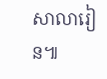សាលារៀន៕